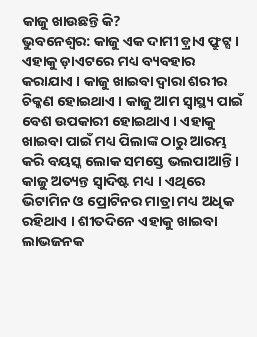କାଜୁ ଖାଉଛନ୍ତି କି?
ଭୁବନେଶ୍ୱର: କାଜୁ ଏକ ଦାମୀ ଡ଼୍ରାଏ ଫ୍ରୁଟ୍ସ । ଏହାକୁ ଡ଼ାଏଟରେ ମଧ୍ୟ ବ୍ୟବହାର କରାଯାଏ । କାଜୁ ଖାଇବା ଦ୍ୱାରା ଶରୀର ଚିକ୍କଣ ହୋଇଥାଏ । କାଜୁ ଆମ ସ୍ୱାସ୍ଥ୍ୟ ପାଇଁ ବେଶ ଉପକାରୀ ହୋଇଥାଏ । ଏହାକୁ ଖାଇବା ପାଇଁ ମଧ୍ୟ ପିଲାଙ୍କ ଠାରୁ ଆରମ୍ଭ କରି ବୟସ୍କ ଲୋକ ସମସ୍ତେ ଭଲପାଆନ୍ତି । କାଜୁ ଅତ୍ୟନ୍ତ ସ୍ୱାଦିଷ୍ଟ ମଧ୍ୟ । ଏଥିରେ ଭିଟାମିନ ଓ ପ୍ରୋଟିନର ମାତ୍ରା ମଧ୍ୟ ଅଧିକ ରହିଥାଏ । ଶୀତଦିନେ ଏହାକୁ ଖାଇବା ଲାଭଜନକ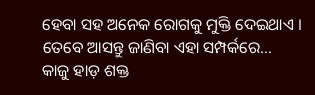ହେବା ସହ ଅନେକ ରୋଗକୁ ମୁକ୍ତି ଦେଇଥାଏ । ତେବେ ଆସନ୍ତୁ ଜାଣିବା ଏହା ସମ୍ପର୍କରେ…
କାଜୁ ହାଡ଼ ଶକ୍ତ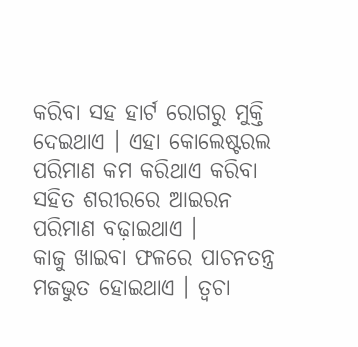କରିବା ସହ ହାର୍ଟ ରୋଗରୁ ମୁକ୍ତି ଦେଇଥାଏ । ଏହା କୋଲେଷ୍ଟରଲ ପରିମାଣ କମ କରିଥାଏ କରିବା ସହିତ ଶରୀରରେ ଆଇରନ ପରିମାଣ ବଢ଼ାଇଥାଏ ।
କାଜୁ ଖାଇବା ଫଳରେ ପାଚନତନ୍ତ୍ର ମଜଭୁତ ହୋଇଥାଏ । ତ୍ୱଚା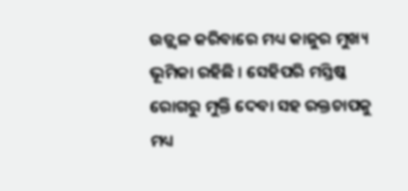ଉଜ୍ଜ୍ୱଳ କରିବାରେ ମଧ୍ୟ କାଜୁର ମୁଖ୍ୟ ଭୂମିକା ରହିଛି । ସେହିପରି ମସ୍ତିଷ୍କ ରୋଗରୁ ମୁକ୍ତି ଦେବା ସହ ରକ୍ତଚାପକୁ ମଧ୍ୟ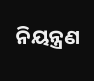ନିୟନ୍ତ୍ରଣ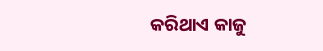କରିଥାଏ କାଜୁ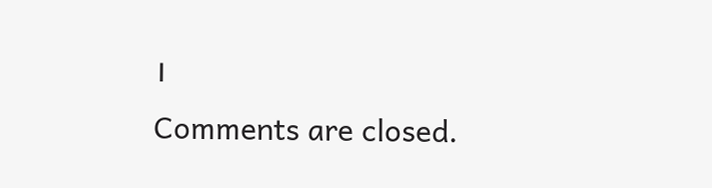।
Comments are closed.